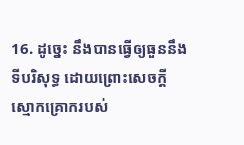16. ដូច្នេះ នឹងបានធ្វើឲ្យធួននឹងទីបរិសុទ្ធ ដោយព្រោះសេចក្ដីស្មោកគ្រោករបស់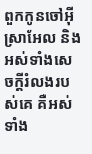ពួកកូនចៅអ៊ីស្រាអែល និងអស់ទាំងសេចក្ដីរំលងរបស់គេ គឺអស់ទាំង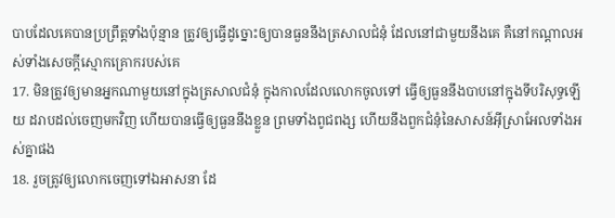បាបដែលគេបានប្រព្រឹត្តទាំងប៉ុន្មាន ត្រូវឲ្យធ្វើដូច្នោះឲ្យបានធួននឹងត្រសាលជំនុំ ដែលនៅជាមួយនឹងគេ គឺនៅកណ្តាលអស់ទាំងសេចក្ដីស្មោកគ្រោករបស់គេ
17. មិនត្រូវឲ្យមានអ្នកណាមួយនៅក្នុងត្រសាលជំនុំ ក្នុងកាលដែលលោកចូលទៅ ធ្វើឲ្យធួននឹងបាបនៅក្នុងទីបរិសុទ្ធឡើយ ដរាបដល់ចេញមកវិញ ហើយបានធ្វើឲ្យធួននឹងខ្លួន ព្រមទាំងពូជពង្ស ហើយនឹងពួកជំនុំនៃសាសន៍អ៊ីស្រាអែលទាំងអស់គ្នាផង
18. រួចត្រូវឲ្យលោកចេញទៅឯអាសនា ដែ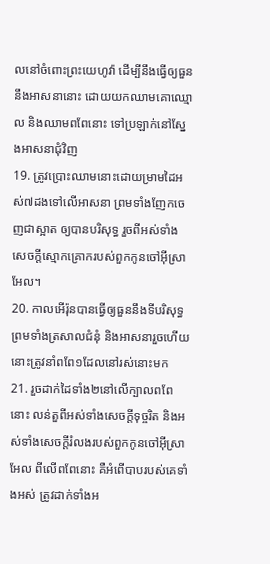លនៅចំពោះព្រះយេហូវ៉ា ដើម្បីនឹងធ្វើឲ្យធួននឹងអាសនានោះ ដោយយកឈាមគោឈ្មោល និងឈាមពពែនោះ ទៅប្រឡាក់នៅស្នែងអាសនាជុំវិញ
19. ត្រូវប្រោះឈាមនោះដោយម្រាមដៃអស់៧ដងទៅលើអាសនា ព្រមទាំងញែកចេញជាស្អាត ឲ្យបានបរិសុទ្ធ រួចពីអស់ទាំងសេចក្ដីស្មោកគ្រោករបស់ពួកកូនចៅអ៊ីស្រាអែល។
20. កាលអើរ៉ុនបានធ្វើឲ្យធួននឹងទីបរិសុទ្ធ ព្រមទាំងត្រសាលជំនុំ និងអាសនារួចហើយ នោះត្រូវនាំពពែ១ដែលនៅរស់នោះមក
21. រួចដាក់ដៃទាំង២នៅលើក្បាលពពែនោះ លន់តួពីអស់ទាំងសេចក្ដីទុច្ចរិត និងអស់ទាំងសេចក្ដីរំលងរបស់ពួកកូនចៅអ៊ីស្រាអែល ពីលើពពែនោះ គឺអំពើបាបរបស់គេទាំងអស់ ត្រូវដាក់ទាំងអ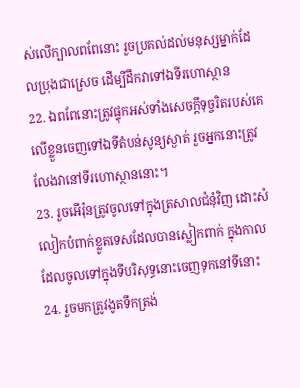ស់លើក្បាលពពែនោះ រួចប្រគល់ដល់មនុស្សម្នាក់ដែលប្រុងជាស្រេច ដើម្បីដឹកវាទៅឯទីរហោស្ថាន
22. ឯពពែនោះត្រូវផ្ទុកអស់ទាំងសេចក្ដីទុច្ចរិតរបស់គេ លើខ្លួនចេញទៅឯទីតំបន់សូន្យស្ងាត់ រួចអ្នកនោះត្រូវលែងវានៅទីរហោស្ថាននោះ។
23. រួចអើរ៉ុនត្រូវចូលទៅក្នុងត្រសាលជំនុំវិញ ដោះសំលៀកបំពាក់ខ្លូតទេសដែលបានស្លៀកពាក់ ក្នុងកាលដែលចូលទៅក្នុងទីបរិសុទ្ធនោះចេញទុកនៅទីនោះ
24. រួចមកត្រូវងូតទឹកត្រង់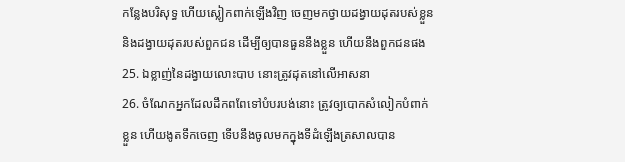កន្លែងបរិសុទ្ធ ហើយស្លៀកពាក់ឡើងវិញ ចេញមកថ្វាយដង្វាយដុតរបស់ខ្លួន និងដង្វាយដុតរបស់ពួកជន ដើម្បីឲ្យបានធួននឹងខ្លួន ហើយនឹងពួកជនផង
25. ឯខ្លាញ់នៃដង្វាយលោះបាប នោះត្រូវដុតនៅលើអាសនា
26. ចំណែកអ្នកដែលដឹកពពែទៅបំបរបង់នោះ ត្រូវឲ្យបោកសំលៀកបំពាក់ខ្លួន ហើយងូតទឹកចេញ ទើបនឹងចូលមកក្នុងទីដំឡើងត្រសាលបាន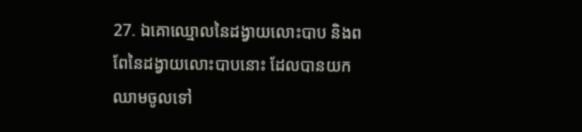27. ឯគោឈ្មោលនៃដង្វាយលោះបាប និងពពែនៃដង្វាយលោះបាបនោះ ដែលបានយកឈាមចូលទៅ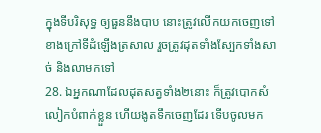ក្នុងទីបរិសុទ្ធ ឲ្យធួននឹងបាប នោះត្រូវលើកយកចេញទៅខាងក្រៅទីដំឡើងត្រសាល រួចត្រូវដុតទាំងស្បែកទាំងសាច់ និងលាមកទៅ
28. ឯអ្នកណាដែលដុតសត្វទាំង២នោះ ក៏ត្រូវបោកសំលៀកបំពាក់ខ្លួន ហើយងូតទឹកចេញដែរ ទើបចូលមក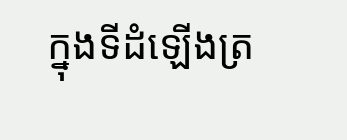ក្នុងទីដំឡើងត្រ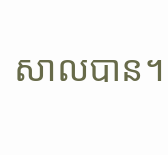សាលបាន។